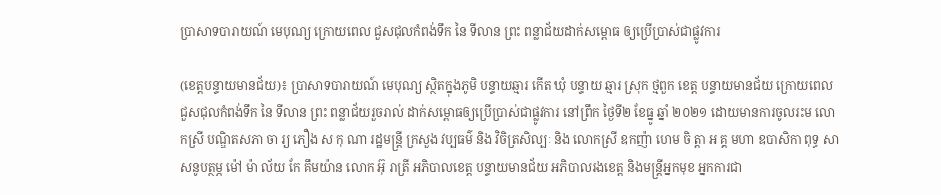ប្រាសាទបារាយណ៍ មេបុណ្យ ក្រោយពេល ជួសជុលកំពង់ទឹក នៃ ទីលាន ព្រះ ពន្លាជ័យដាក់សម្ពោធ ឲ្យប្រើប្រាស់ជាផ្លូវការ

(ខេត្តបន្ទាយមានជ័យ)៖ ប្រាសាទបារាយណ៍ មេបុណ្យ ស្ថិតក្នុងភូមិ បន្ទាយឆ្មារ កើត ឃុំ បន្ទាយ ឆ្មារ ស្រុក ថ្មពួក ខេត្ត បន្ទាយមានជ័យ ក្រោយពេលជួសជុលកំពង់ទឹក នៃ ទីលាន ព្រះ ពន្លាជ័យរួចរាល់ ដាក់សម្ពោធឲ្យប្រើប្រាស់ជាផ្លូវការ នៅព្រឹក ថ្ងៃទី២ ខែធ្នូ ឆ្នាំ ២០២១ ដោយមានការចូលរះម លោកស្រី បណ្ឌិតសភា ចា រ្យ ភឿង ស កុ ណា រដ្ឋមន្ត្រី ក្រសួង វប្បធម៌ និង វិចិត្រសិល្បៈ និង លោកស្រី ឧកញ៉ា ហេម ចិ ត្តា ឣ គ្គ មហា ឧបាសិកា ពុទ្ធ សាសនូបត្ថម្ភ ម៉ៅ ម៉ា ល័យ កែ គឹមយ៉ាន លោក អ៊ុ រាត្រី អភិបាលខេត្ត បន្ទាយមានជ័យ អភិបាលរងខេត្ត និងមន្ត្រីអ្នកមុខ អ្នកការជា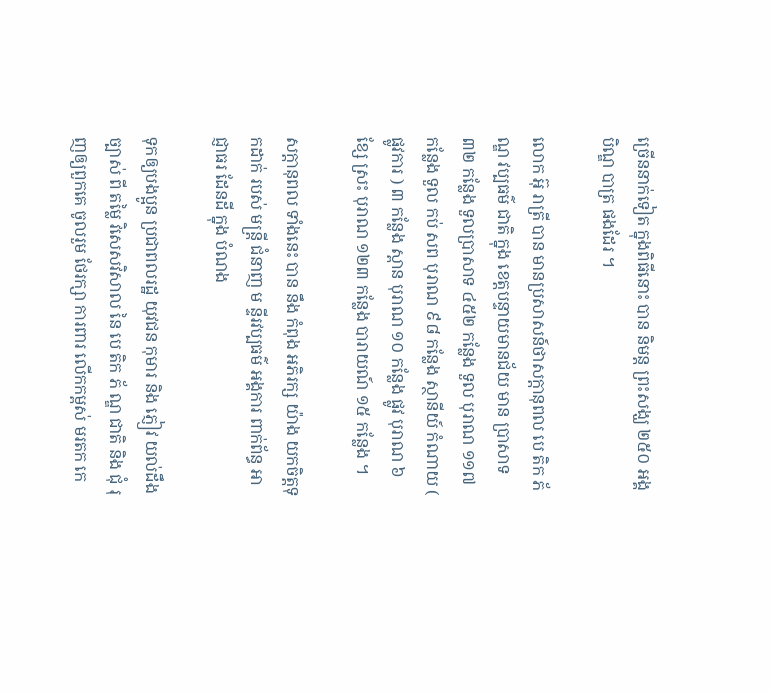ច្រើននាក់ទៀត ក្នុងពិធីនោះ បាន និមន្ត ព្រះសង្ឃ ២៥០ អង្គ បិណ្ឌ បាត្រ ផងដែរ ។

លោក អ៊ុ រាត្រី បាន មានប្រសាសន៍ថាសក្តានុពល បេ តិក ភ័ ណ្ឌ វប្បធម៌ ជាតិ ក្នុង ខេត្តបន្ទាយមានជ័យ មាន ប្រាសាទ ៣២ កន្លែង ទួលប្រាសាទ ៤៥២ កន្លែង ទួល បុរាណ ១១៧ កន្លែង ទួល កប់ សព បុរាណ ៩៨ កន្លែង ស្ថានីយ៍ កំណាយ ( ផ្លូវការ ) ៣ កន្លែង ស្ពាន បុរាណ ១០ កន្លែង ផ្លូវ បុរាណ ៦ ខ្សែ ស្រះ បុរាណ ១២៣ កន្លែង បារាយណ៍ ១៥ កន្លែង ។

សក្តានុពល ទាំងនេះ បាន នឹង កំពុង អភិរក្ស យ៉ាង យកចិត្តទុកដាក់ របស់ មន្ត្រី ជំនាញ ម ន្ទីរវប្បធម៌ អង្គការ ពាក់ព័ន្ធ អាជ្ញាធរ ដែនដី ក្នុង បំណង

ទុកឲ្យបងប្អូន ប្រជាពលរដ្ឋ យុវជន កុមារ និង ភ្ញៀវ យល់ដឹង ច្បាស់ ពី តម្លៃ វិសេសវិសាល នៃ បេ តិក ភ័ ណ្ឌ ជាតិ និង ជុំ រុញឲ្យពួកគេ ចូលរួម ថែរក្សា ការពារ លើកកម្ពស់ មរតក កេ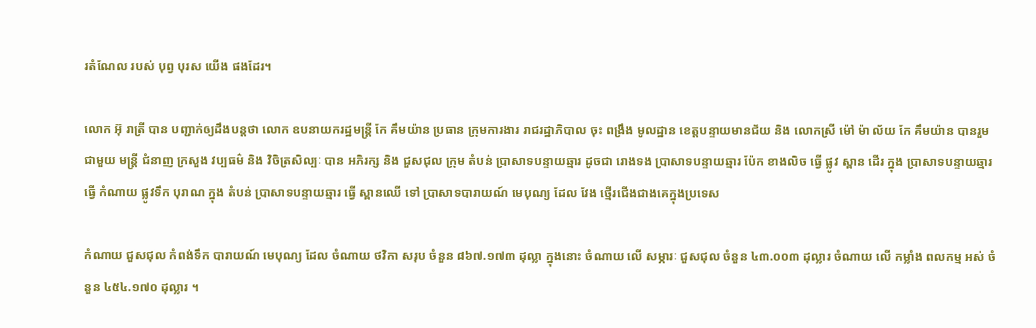រតំណែល របស់ បុព្វ បុរស យើង ផងដែរ។

លោក អ៊ុ រាត្រី បាន បញ្ជាក់ឲ្យដឹងបន្តថា លោក ឧបនាយករដ្ឋមន្ត្រី កែ គឹមយ៉ាន ប្រធាន ក្រុមការងារ រាជរដ្ឋាភិបាល ចុះ ពង្រឹង មូលដ្ឋាន ខេត្តបន្ទាយមានជ័យ និង លោកស្រី ម៉ៅ ម៉ា ល័យ កែ គឹមយ៉ាន បានរួម ជាមួយ មន្ត្រី ជំនាញ ក្រសួង វប្បធម៌ និង វិចិត្រសិល្បៈ បាន អភិរក្ស និង ជួសជុល ក្រុម តំបន់ ប្រាសាទបន្ទាយឆ្មារ ដូចជា រោងទង ប្រាសាទបន្ទាយឆ្មារ ប៉ែក ខាងលិច ធ្វើ ផ្លូវ ស្ពាន ដើរ ក្នុង ប្រាសាទបន្ទាយឆ្មារ ធ្វើ កំណាយ ផ្លូវទឹក បុរាណ ក្នុង តំបន់ ប្រាសាទបន្ទាយឆ្មារ ធ្វើ ស្ពានឈើ ទៅ ប្រាសាទបារាយណ៍ មេបុណ្យ ដែល វែង ថ្មើរជើងជាងគេក្នុងប្រទេស

កំណាយ ជួសជុល កំពង់ទឹក បារាយណ៍ មេបុណ្យ ដែល ចំណាយ ថវិកា សរុប ចំនួន ៨៦៧.១៧៣ ដុល្លា ក្នុងនោះ ចំណាយ លើ សម្ភារៈ ជួសជុល ចំនួន ៤៣.០០៣ ដុល្លារ ចំណាយ លើ កម្លាំង ពលកម្ម អស់ ចំនួន ៤៥៤.១៧០ ដុល្លារ ។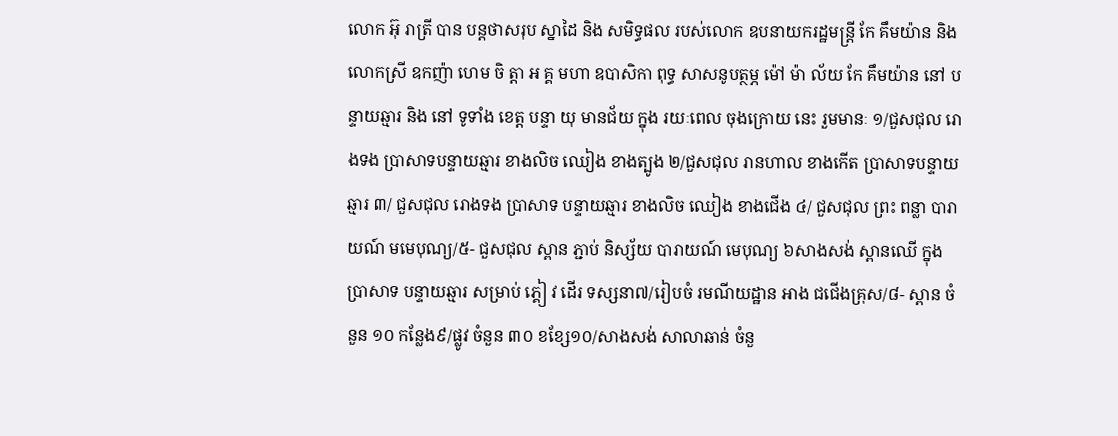លោក អ៊ុ រាត្រី បាន បន្តថាសរុប ស្នាដៃ និង សមិទ្ធផល របស់លោក ឧបនាយករដ្ឋមន្ត្រី កែ គឹមយ៉ាន និង លោកស្រី ឧកញ៉ា ហេម ចិ ត្តា ឣ គ្គ មហា ឧបាសិកា ពុទ្ធ សាសនូបត្ថម្ភ ម៉ៅ ម៉ា ល័យ កែ គឹមយ៉ាន នៅ បន្ទាយឆ្មារ និង នៅ ទូទាំង ខេត្ត បន្ទា យុ មានជ័យ ក្នុង រយៈពេល ចុងក្រោយ នេះ រួមមានៈ ១/ជួសជុល រោងទង ប្រាសាទបន្ទាយឆ្មារ ខាងលិច ឈៀង ខាងត្បូង ២/ជួសជុល រានហាល ខាងកើត ប្រាសាទបន្ទាយឆ្មារ ៣/ ជួសជុល រោងទង ប្រាសាទ បន្ទាយឆ្មារ ខាងលិច ឈៀង ខាងជើង ៤/ ជួសជុល ព្រះ ពន្លា បារាយណ៍ មមេបុណ្យ/៥- ជួសជុល ស្ពាន ភ្ជាប់ និស្ស័យ បារាយណ៍ មេបុណ្យ ៦សាងសង់ ស្ពានឈើ ក្នុង ប្រាសាទ បន្ទាយឆ្មារ សម្រាប់ ភ្គៀ វ ដើរ ទស្សនា៧/រៀបចំ រមណីយដ្ឋាន អាង ជជើងគ្រុស/៨- ស្ពាន ចំនួន ១០ កន្លែង៩/ផ្លូវ ចំនួន ៣០ ខខ្សែ១០/សាងសង់ សាលាឆាន់ ចំនួ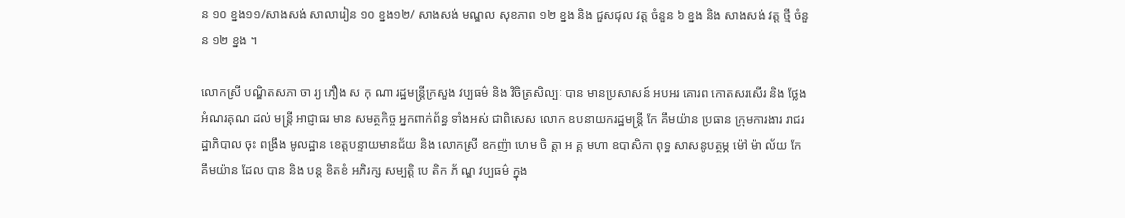ន ១០ ខ្នង១១/សាងសង់ សាលារៀន ១០ ខ្នង១២/ សាងសង់ មណ្ឌល សុខភាព ១២ ខ្នង និង ជួសជុល វត្ត ចំនួន ៦ ខ្នង និង សាងសង់ វត្ត ថ្មី ចំនួន ១២ ខ្នង ។

លោកស្រី បណ្ឌិតសភា ចា រ្យ ភឿង ស កុ ណា រដ្ឋមន្ត្រីក្រសួង វប្បធម៌ និង វិចិត្រសិល្បៈ បាន មានប្រសាសន៍ អបអរ គោរព កោតសរសើរ និង ថ្លែងអំណរគុណ ដល់ មន្ត្រី អាជ្ញាធរ មាន សមត្ថកិច្ច អ្នកពាក់ព័ន្ធ ទាំងអស់ ជាពិសេស លោក ឧបនាយករដ្ឋមន្ត្រី កែ គឹមយ៉ាន ប្រធាន ក្រុមការងារ រាជរដ្ឋាភិបាល ចុះ ពង្រឹង មូលដ្ឋាន ខេត្តបន្ទាយមានជ័យ និង លោកស្រី ឧកញ៉ា ហេម ចិ ត្តា ឣ គ្គ មហា ឧបាសិកា ពុទ្ធ សាសនូបត្ថម្ភ ម៉ៅ ម៉ា ល័យ កែ គឹមយ៉ាន ដែល បាន និង បន្ត ខិតខំ អភិរក្ស សម្បត្តិ បេ តិក ភ័ ណ្ឌ វប្បធម៌ ក្នុង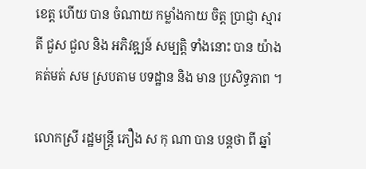ខេត្ត ហើយ បាន ចំណាយ កម្លាំងកាយ ចិត្ត ប្រាជ្ញា ស្មារតី ជួស ជួល និង អភិវឌ្ឍន៍ សម្បត្តិ ទាំងនោះ បាន យ៉ាង គត់មត់ សម ស្របតាម បទដ្ឋាន និង មាន ប្រសិទ្ធភាព ។

លោកស្រី រដ្ឋមន្ត្រី ភឿង ស កុ ណា បាន បន្តថា ពី ឆ្នាំ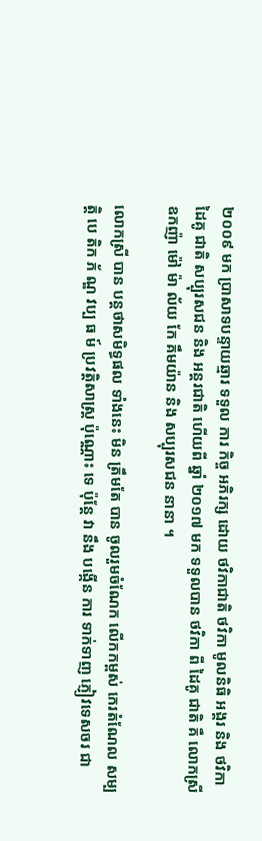២០០៩ មក ប្រាសាទបន្ទាយឆ្មារ ទទួល ការ កិច្ច អភិរក្ស ដោយ ថវិកាជាតិ ថវិកា មូលនិធិ អង្គរ និង ថវិកា ដៃគូ ជាតិ សប្បុរសជន និង អន្តរជាតិ ហើយពី ឆ្នាំ ២០១៧ មក ទទួលបាន ថវិកា ពី ដៃគូ ជាតិ គឺ លោកស្រី ឧកញ៉ា ម៉ៅ ម៉ា ល័យ កែ គឹមយ៉ាន និង សប្បុរសជន នានា ។

លោកស្រី បាន បន្តថាសមិទ្ធផល ទាំងនេះ មិន ត្រឹមតែ បាន ចូលរួមចំណែក លើកកម្ពស់ កេរតំណែល សម្បត្តិ បេ តិក ភ័ ណ្ឌ វប្ប ធ ម៍ ប្រវត្តិសាស្ត្រ ប៉ុណ្ណោះ ទេ ប៉ុន្តែ វា នឹង បង្កើន ការ ទាក់ទាញ ភ្ញៀវទេសចរ ជា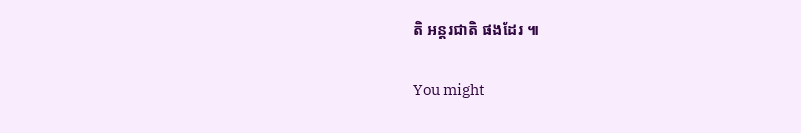តិ អន្តរជាតិ ផងដែរ ៕

You might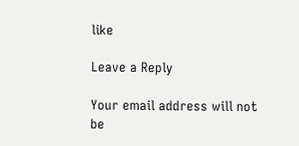like

Leave a Reply

Your email address will not be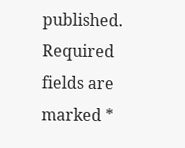published. Required fields are marked *